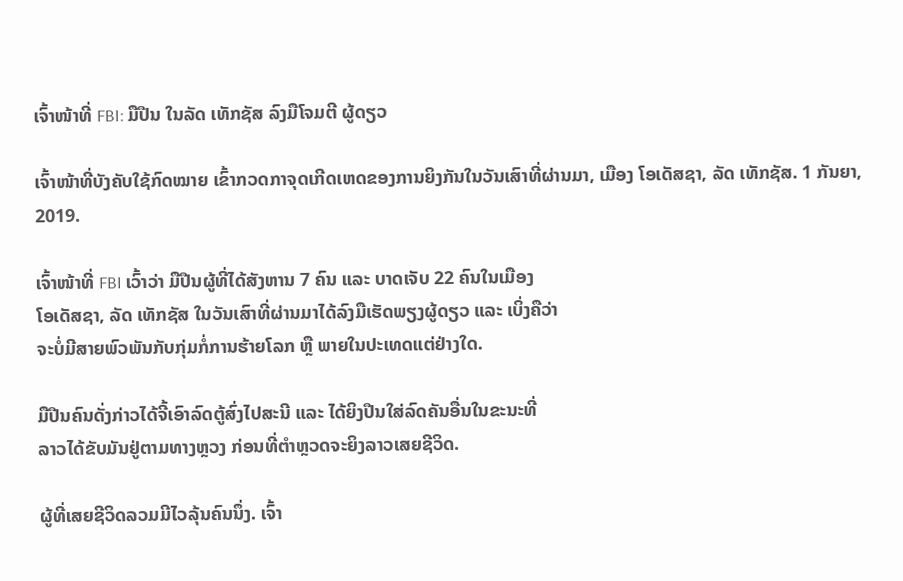ເຈົ້າໜ້າທີ່ FBI: ມືປືນ ໃນລັດ ເທັກຊັສ ລົງມືໂຈມຕີ ຜູ້ດຽວ

ເຈົ້າໜ້າທີ່ບັງຄັບໃຊ້ກົດໝາຍ ເຂົ້າກວດກາຈຸດເກີດເຫດຂອງການຍິງກັນໃນວັນເສົາທີ່ຜ່ານມາ, ເມືອງ ໂອເດັສຊາ, ລັດ ເທັກຊັສ. 1 ກັນຍາ, 2019.

ເຈົ້າໜ້າທີ່ FBI ເວົ້າວ່າ ມືປືນຜູ້ທີ່ໄດ້ສັງຫານ 7 ຄົນ ແລະ ບາດເຈັບ 22 ຄົນໃນເມືອງ
ໂອເດັສຊາ, ລັດ ເທັກຊັສ ໃນວັນເສົາທີ່ຜ່ານມາໄດ້ລົງມືເຮັດພຽງຜູ້ດຽວ ແລະ ເບິ່ງຄືວ່າ
ຈະບໍ່ມີສາຍພົວພັນກັບກຸ່ມກໍ່ການຮ້າຍໂລກ ຫຼື ພາຍໃນປະເທດແຕ່ຢ່າງໃດ.

ມືປືນຄົນດັ່ງກ່າວໄດ້ຈີ້ເອົາລົດຕູ້ສົ່ງໄປສະນີ ແລະ ໄດ້ຍິງປືນໃສ່ລົດຄັນອື່ນໃນຂະນະທີ່
ລາວໄດ້ຂັບມັນຢູ່ຕາມທາງຫຼວງ ກ່ອນທີ່ຕຳຫຼວດຈະຍິງລາວເສຍຊີວິດ.

ຜູ້ທີ່ເສຍຊີວິດລວມມີໄວລຸ້ນຄົນນຶ່ງ. ເຈົ້າ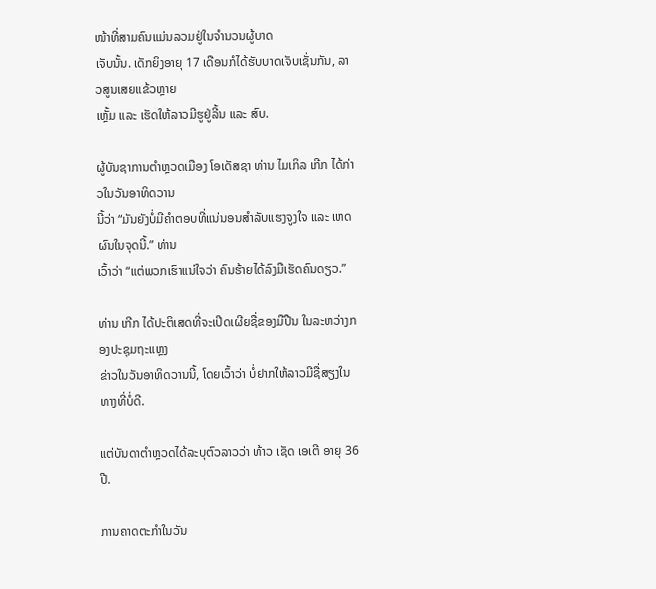ໜ້າທີ່ສາມຄົນແມ່ນລວມຢູ່ໃນຈຳນວນຜູ້ບາດ
ເຈັບນັ້ນ. ເດັກຍິງອາຍຸ 17 ເດືອນກໍໄດ້ຮັບບາດເຈັບເຊັ່ນກັນ, ລາວສູນເສຍແຂ້ວຫຼາຍ
ເຫຼັ້ມ ແລະ ເຮັດໃຫ້ລາວມີຮູຢູ່ລີ້ນ ແລະ ສົບ.

ຜູ້ບັນຊາການຕຳຫຼວດເມືອງ ໂອເດັສຊາ ທ່ານ ໄມເກິລ ເກີກ ໄດ້ກ່າວໃນວັນອາທິດວານ
ນີ້ວ່າ “ມັນຍັງບໍ່ມີຄຳຕອບທີ່ແນ່ນອນສຳລັບແຮງຈູງໃຈ ແລະ ເຫດຜົນໃນຈຸດນີ້.” ທ່ານ
ເວົ້າວ່າ “ແຕ່ພວກເຮົາແນ່ໃຈວ່າ ຄົນຮ້າຍໄດ້ລົງມືເຮັດຄົນດຽວ.”

ທ່ານ ເກີກ ໄດ້ປະຕິເສດທີ່ຈະເປີດເຜີຍຊື່ຂອງມືປືນ ໃນລະຫວ່າງກອງປະຊຸມຖະແຫຼງ
ຂ່າວໃນວັນອາທິດວານນີ້, ໂດຍເວົ້າວ່າ ບໍ່ຢາກໃຫ້ລາວມີຊື່ສຽງໃນທາງທີ່ບໍ່ດີ.

ແຕ່ບັນດາຕຳຫຼວດໄດ້ລະບຸຕົວລາວວ່າ ທ້າວ ເຊັດ ເອເຕີ ອາຍຸ 36 ປີ.

ການຄາດຕະກຳໃນວັນ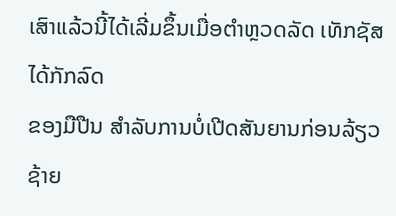ເສົາແລ້ວນີ້ໄດ້ເລີ່ມຂຶ້ນເມື່ອຕຳຫຼວດລັດ ເທັກຊັສ ໄດ້ກັກລົດ
ຂອງມືປືນ ສຳລັບການບໍ່ເປີດສັນຍານກ່ອນລ້ຽວຊ້າຍ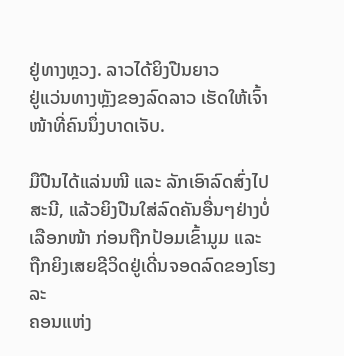ຢູ່ທາງຫຼວງ. ລາວໄດ້ຍິງປືນຍາວ
ຢູ່ແວ່ນທາງຫຼັງຂອງລົດລາວ ເຮັດໃຫ້ເຈົ້າໜ້າທີ່ຄົນນຶ່ງບາດເຈັບ.

ມືປືນໄດ້ແລ່ນໜີ ແລະ ລັກເອົາລົດສົ່ງໄປສະນີ, ແລ້ວຍິງປືນໃສ່ລົດຄັນອື່ນໆຢ່າງບໍ່
ເລືອກໜ້າ ກ່ອນຖືກປ້ອມເຂົ້າມູມ ແລະ ຖືກຍິງເສຍຊີວິດຢູ່ເດີ່ນຈອດລົດຂອງໂຮງລະ
ຄອນແຫ່ງ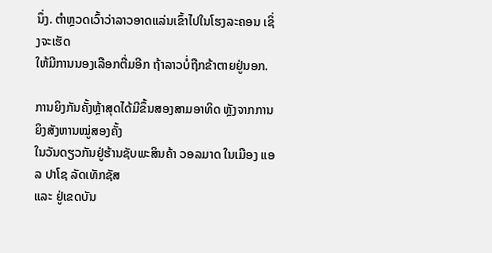ນຶ່ງ. ຕຳຫຼວດເວົ້າວ່າລາວອາດແລ່ນເຂົ້າໄປໃນໂຮງລະຄອນ ເຊິ່ງຈະເຮັດ
ໃຫ້ມີການນອງເລືອກຕື່ມອີກ ຖ້າລາວບໍ່ຖືກຂ້າຕາຍຢູ່ນອກ.

ການຍິງກັນຄັ້ງຫຼ້າສຸດໄດ້ມີຂຶ້ນສອງສາມອາທິດ ຫຼັງຈາກການຍິງສັງຫານໝູ່ສອງຄັ້ງ
ໃນວັນດຽວກັນຢູ່ຮ້ານຊັບພະສິນຄ້າ ວອລມາດ ໃນເມືອງ ແອລ ປາໂຊ ລັດເທັກຊັສ
ແລະ ຢູ່ເຂດບັນ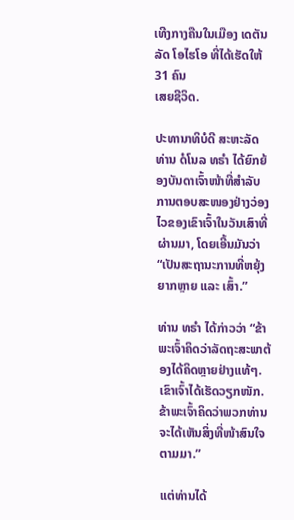ເທີງກາງຄືນໃນເມືອງ ເດຕັນ ລັດ ໂອໄຮໂອ ທີ່ໄດ້ເຮັດໃຫ້ 31 ຄົນ
ເສຍຊີວິດ.

ປະທານາທິບໍດີ ສະຫະລັດ ທ່ານ ດໍໂນລ ທຣຳ ໄດ້ຍົກຍ້ອງບັນດາເຈົ້າໜ້າທີ່ສຳລັບ
ການຕອບສະໜອງຢ່າງວ່ອງໄວຂອງເຂົາເຈົ້າໃນວັນເສົາທີ່ຜ່ານມາ, ໂດຍເອີ້ນມັນວ່າ
“ເປັນສະຖານະການທີ່ຫຍຸ້ງຍາກຫຼາຍ ແລະ ເສົ້າ.”

ທ່ານ ທຣຳ ໄດ້ກ່າວວ່າ “ຂ້າພະເຈົ້າຄິດວ່າລັດຖະສະພາຕ້ອງໄດ້ຄິດຫຼາຍຢ່າງແທ້ໆ.
ເຂົາເຈົ້າໄດ້ເຮັດວຽກໜັກ. ຂ້າພະເຈົ້າຄິດວ່າພວກທ່ານຈະໄດ້ເຫັນສິ່ງທີ່ໜ້າສົນໃຈ
ຕາມມາ.”

ແຕ່ທ່ານໄດ້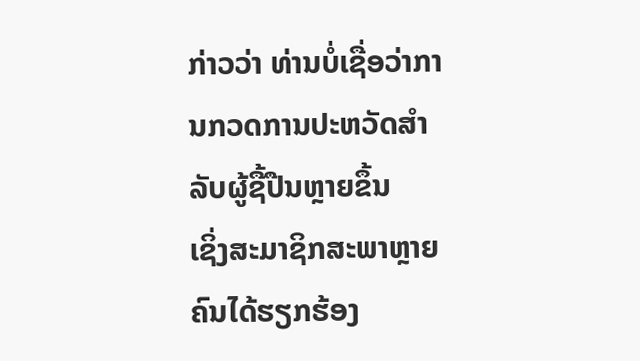ກ່າວວ່າ ທ່ານບໍ່ເຊື່ອວ່າການກວດການປະຫວັດສຳລັບຜູ້ຊື້ປືນຫຼາຍຂຶ້ນ
ເຊິ່ງສະມາຊິກສະພາຫຼາຍຄົນໄດ້ຮຽກຮ້ອງ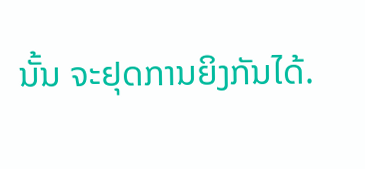ນັ້ນ ຈະຢຸດການຍິງກັນໄດ້.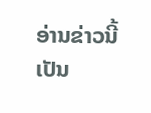ອ່ານຂ່າວນີ້ເປັນ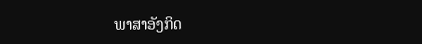ພາສາອັງກິດ